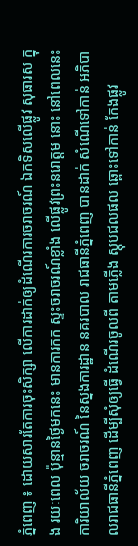ភ្នំពេញ ៖ ដោយសារតែការចុះសិក្សា លើការដាក់ឲ្យដំណើរការចរាចរណ៍ ឯកទិសលើផ្លូវ សុធារស ក្នុង រយៈពេល ប៉ុន្មានថ្ងៃមកនេះ មានការកក ស្ទះចរាចរណ៍ខ្លាំង លើផ្លូវព្រះនរោត្តម នោះ នៅពេលនេះ ការិយាល័យ ចរាចរណ៍ នៃស្នងការដ្ឋាន នគរបាល រាជធានីភ្នំពេញ បានដាក់ សំណើទៅកាន់ អភិបាលរាជធានីភ្នំពេញ ដើម្បីសុំឲ្យធ្វើ ដំណើរចូលពី តាមភ្លើង ស្តុបជលផល ឆ្ពោះទៅកាន់ កែងផ្លូវ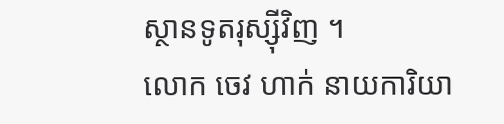ស្ថានទូតរុស្ស៊ីវិញ ។
លោក ចេវ ហាក់ នាយការិយា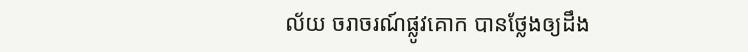ល័យ ចរាចរណ៍ផ្លូវគោក បានថ្លែងឲ្យដឹង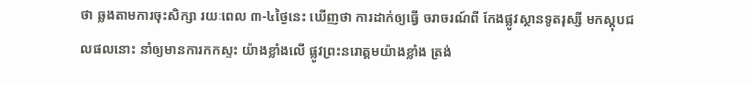ថា ឆ្លងតាមការចុះសិក្សា រយៈពេល ៣-៤ថ្ងៃនេះ ឃើញថា ការដាក់ឲ្យធ្វើ ចរាចរណ៍ពី កែងផ្លូវស្ថានទូតរុស្សី មកស្តុបជលផលនោះ នាំឲ្យមានការកកស្ទះ យ៉ាងខ្លាំងលើ ផ្លូវព្រះនរោត្តមយ៉ាងខ្លាំង ត្រង់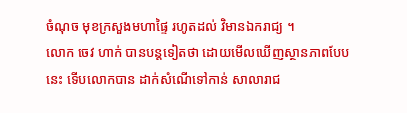ចំណុច មុខក្រសួងមហាផ្ទៃ រហូតដល់ វិមានឯករាជ្យ ។
លោក ចេវ ហាក់ បានបន្តទៀតថា ដោយមើលឃើញស្ថានភាពបែបនេះ ទើបលោកបាន ដាក់សំណើទៅកាន់ សាលារាជ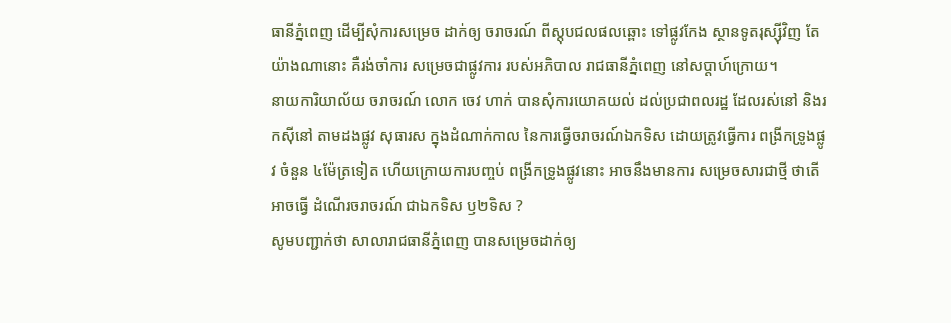ធានីភ្នំពេញ ដើម្បីសុំការសម្រេច ដាក់ឲ្យ ចរាចរណ៍ ពីស្តុបជលផលឆ្ពោះ ទៅផ្លូវកែង ស្ថានទូតរុស្ស៊ីវិញ តែយ៉ាងណានោះ គឺរង់ចាំការ សម្រេចជាផ្លូវការ របស់អភិបាល រាជធានីភ្នំពេញ នៅសប្តាហ៍ក្រោយ។
នាយការិយាល័យ ចរាចរណ៍ លោក ចេវ ហាក់ បានសុំការយោគយល់ ដល់ប្រជាពលរដ្ឋ ដែលរស់នៅ និងរកស៊ីនៅ តាមដងផ្លូវ សុធារស ក្នុងដំណាក់កាល នៃការធ្វើចរាចរណ៍ឯកទិស ដោយត្រូវធ្វើការ ពង្រីកទ្រូងផ្លូវ ចំនួន ៤ម៉ែត្រទៀត ហើយក្រោយការបញ្ចប់ ពង្រីកទ្រូងផ្លូវនោះ អាចនឹងមានការ សម្រេចសារជាថ្មី ថាតើអាចធ្វើ ដំណើរចរាចរណ៍ ជាឯកទិស ឫ២ទិស ?
សូមបញ្ជាក់ថា សាលារាជធានីភ្នំពេញ បានសម្រេចដាក់ឲ្យ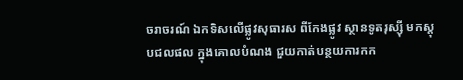ចរាចរណ៍ ឯកទិសលើផ្លូវសុធារស ពីកែងផ្លូវ ស្ថានទូតរុស្ស៊ី មកស្តុបជលផល ក្នុងគោលបំណង ជួយកាត់បន្ថយការកក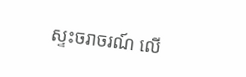ស្ទះចរាចរណ៍ លើ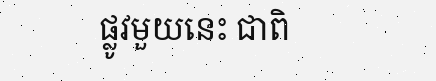ផ្លូវមួយនេះ ជាពិ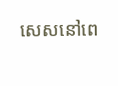សេសនៅពេ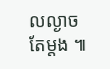លល្ងាចតែម្តង ៕